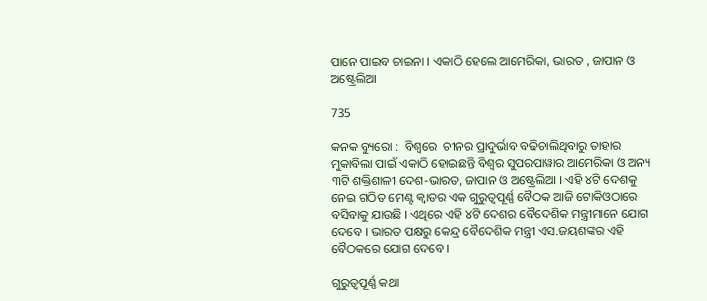ପାନେ ପାଇବ ଚାଇନା । ଏକାଠି ହେଲେ ଆମେରିକା, ଭାରତ , ଜାପାନ ଓ ଅଷ୍ଟ୍ରେଲିଆ

735

କନକ ବ୍ୟୁରୋ :  ବିଶ୍ୱରେ  ଚୀନର ପ୍ରାଦୁର୍ଭାବ ବଢିଚାଲିଥିବାରୁ ତାହାର ମୁକାବିଲା ପାଇଁ ଏକାଠି ହୋଇଛନ୍ତି ବିଶ୍ୱର ସୁପରପାୱାର ଆମେରିକା ଓ ଅନ୍ୟ ୩ଟି ଶକ୍ତିଶାଳୀ ଦେଶ-ଭାରତ, ଜାପାନ ଓ ଅଷ୍ଟ୍ରେଲିଆ । ଏହି ୪ଟି ଦେଶକୁ ନେଇ ଗଠିତ ମେଣ୍ଟ କ୍ୱାଡର ଏକ ଗୁରୁତ୍ୱପୂର୍ଣ୍ଣ ବୈଠକ ଆଜି ଟୋକିଓଠାରେ ବସିବାକୁ ଯାଉଛି । ଏଥିରେ ଏହି ୪ଟି ଦେଶର ବୈଦେଶିକ ମନ୍ତ୍ରୀମାନେ ଯୋଗ ଦେବେ । ଭାରତ ପକ୍ଷରୁ କେନ୍ଦ୍ର ବୈଦେଶିକ ମନ୍ତ୍ରୀ ଏସ.ଜୟଶଙ୍କର ଏହି ବୈଠକରେ ଯୋଗ ଦେବେ ।

ଗୁରୁତ୍ୱପୂର୍ଣ୍ଣ କଥା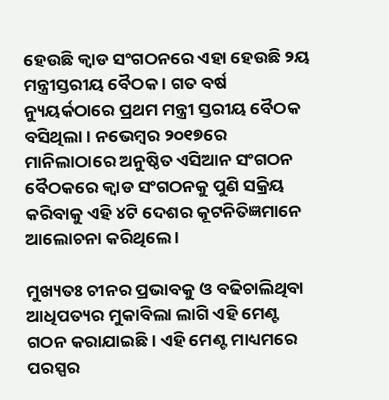ହେଉଛି କ୍ୱାଡ ସଂଗଠନରେ ଏହା ହେଉଛି ୨ୟ ମନ୍ତ୍ରୀସ୍ତରୀୟ ବୈଠକ । ଗତ ବର୍ଷ ନ୍ୟୁୟର୍କଠାରେ ପ୍ରଥମ ମନ୍ତ୍ରୀ ସ୍ତରୀୟ ବୈଠକ ବସିଥିଲା । ନଭେମ୍ବର ୨୦୧୭ରେ ମାନିଲାଠାରେ ଅନୁଷ୍ଠିତ ଏସିଆନ ସଂଗଠନ ବୈଠକରେ କ୍ୱାଡ ସଂଗଠନକୁ ପୁଣି ସକ୍ରିୟ କରିବାକୁ ଏହି ୪ଟି ଦେଶର କୂଟନିତିଜ୍ଞମାନେ ଆଲୋଚନା କରିଥିଲେ ।

ମୁଖ୍ୟତଃ ଚୀନର ପ୍ରଭାବକୁ ଓ ବଢିଚାଲିଥିବା ଆଧିପତ୍ୟର ମୁକାବିଲା ଲାଗି ଏହି ମେଣ୍ଟ ଗଠନ କରାଯାଇଛି । ଏହି ମେଣ୍ଟ ମାଧ୍ୟମରେ ପରସ୍ପର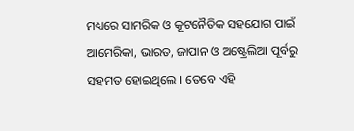ମଧ୍ୟରେ ସାମରିକ ଓ କୂଟନୈତିକ ସହଯୋଗ ପାଇଁ ଆମେରିକା, ଭାରତ, ଜାପାନ ଓ ଅଷ୍ଟ୍ରେଲିଆ ପୂର୍ବରୁ ସହମତ ହୋଇଥିଲେ । ତେବେ ଏହି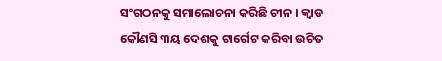ସଂଗଠନକୁ ସମାଲୋଚନା କରିଛି ଚୀନ । କ୍ୱାଡ କୌଣସି ୩ୟ ଦେଶକୁ ଟାର୍ଗେଟ କରିବା ଉଚିତ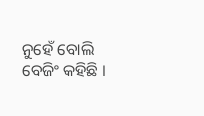ନୁହେଁ ବୋଲି ବେଜିଂ କହିଛି ।